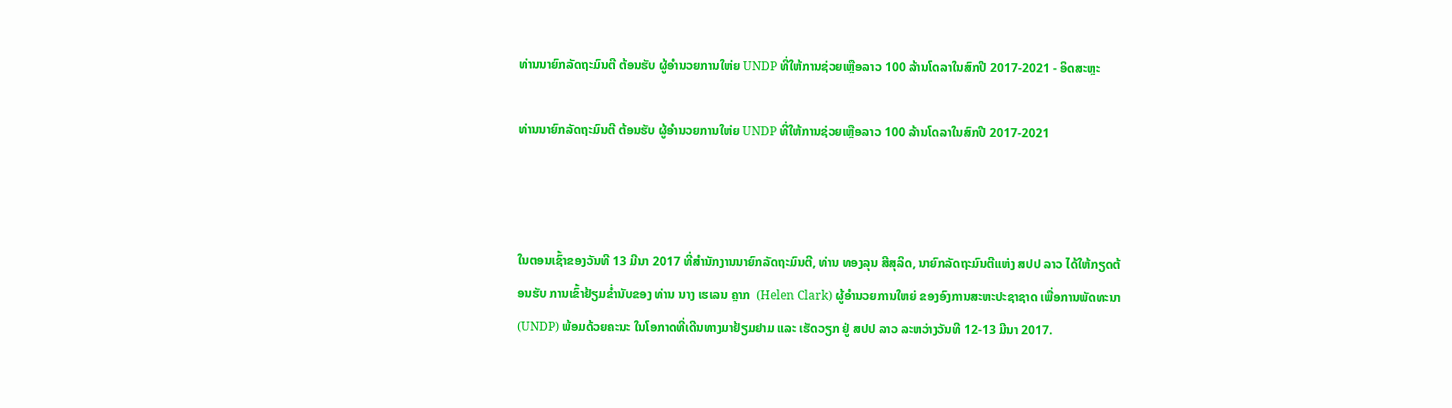ທ່ານນາຍົກລັດຖະມົນຕີ ຕ້ອນຮັບ ຜູ້ອໍານວຍການໃຫ່ຍ UNDP ທີ່ໃຫ້ການຊ່ວຍເຫຼືອລາວ 100 ລ້ານໂດລາໃນສົກປີ 2017-2021 - ອິດສະຫຼະ

ທ່ານນາຍົກລັດຖະມົນຕີ ຕ້ອນຮັບ ຜູ້ອໍານວຍການໃຫ່ຍ UNDP ທີ່ໃຫ້ການຊ່ວຍເຫຼືອລາວ 100 ລ້ານໂດລາໃນສົກປີ 2017-2021



ໃນຕອນເຊົ້າຂອງວັນທີ 13 ມີນາ 2017 ທີ່ສຳນັກງານນາຍົກລັດຖະມົນຕີ, ທ່ານ ທອງລຸນ ສີສຸລິດ, ນາຍົກລັດຖະມົນຕີແຫ່ງ ສປປ ລາວ ໄດ້ໃຫ້ກຽດຕ້ອນຮັບ ການເຂົ້າຢ້ຽມຂ່ຳນັບຂອງ ທ່ານ ນາງ ເຮເລນ ຄຼາກ  (Helen Clark) ຜູ້ອໍານວຍການໃຫຍ່ ຂອງອົງການສະຫະປະຊາຊາດ ເພື່ອການພັດທະນາ (UNDP) ພ້ອມດ້ວຍຄະນະ ໃນໂອກາດທີ່ເດີນທາງມາຢ້ຽມຢາມ ແລະ ເຮັດວຽກ ຢູ່ ສປປ ລາວ ລະຫວ່າງວັນທີ 12-13 ມີນາ 2017.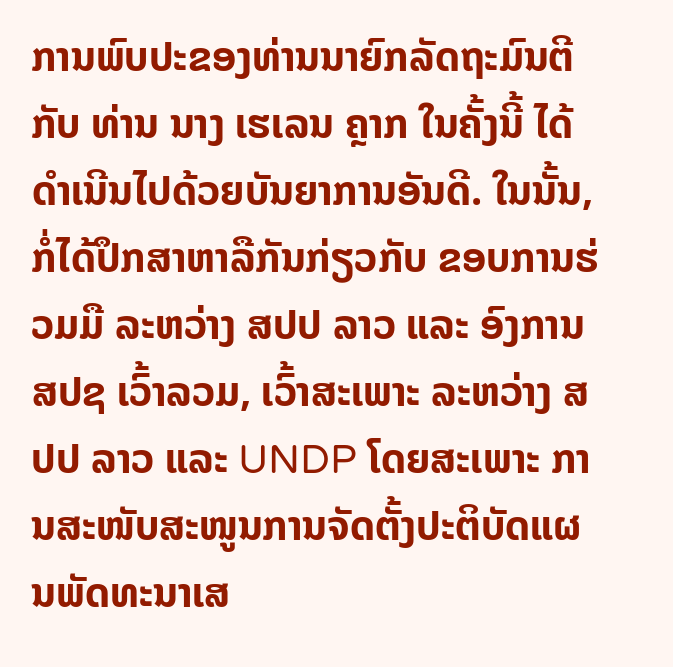ການພົບປະຂອງທ່ານນາຍົກລັດຖະມົນຕີ ກັບ ທ່ານ ນາງ ເຮເລນ ຄຼາກ ໃນຄັ້ງນີ້ ໄດ້ດໍາເນີນໄປດ້ວຍບັນຍາການອັນດີ. ໃນນັ້ນ, ກໍ່ໄດ້ປຶກສາຫາລືກັນກ່ຽວກັບ ຂອບການຮ່ວມມື ລະຫວ່າງ ສປປ ລາວ ແລະ ອົງການ ສປຊ ເວົ້າລວມ, ເວົ້າສະເພາະ ລະຫວ່າງ ສປປ ລາວ ແລະ UNDP ໂດຍສະເພາະ ການສະໜັບສະໜູນການຈັດຕັ້ງປະຕິບັດແຜນພັດທະນາເສ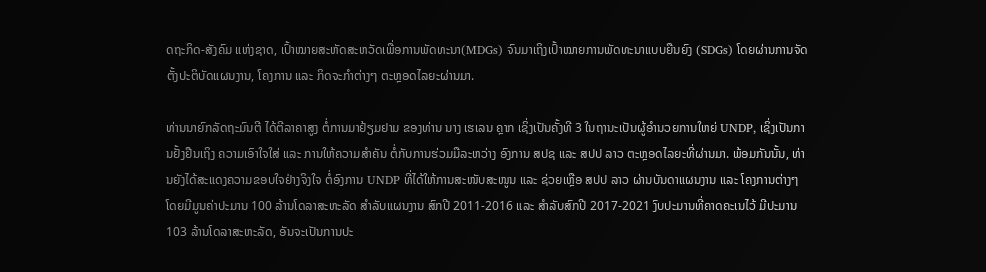ດຖະກິດ-ສັງຄົມ ແຫ່ງຊາດ, ເປົ້າໝາຍສະຫັດສະຫວັດເພື່ອການພັດທະນາ(MDGs) ຈົນມາເຖິງເປົ້າໝາຍການພັດທະນາແບບຍືນຍົງ (SDGs) ໂດຍຜ່ານການຈັດຕັ້ງປະຕິບັດແຜນງານ, ໂຄງການ ແລະ ກິດຈະກຳຕ່າງໆ ຕະຫຼອດໄລຍະຜ່ານມາ.

ທ່ານນາຍົກລັດຖະມົນຕີ ໄດ້ຕີລາຄາສູງ ຕໍ່ການມາຢ້ຽມຢາມ ຂອງທ່ານ ນາງ ເຮເລນ ຄຼາກ ເຊິ່ງເປັນຄັ້ງທີ 3 ໃນຖານະເປັນຜູ້ອຳນວຍການໃຫຍ່ UNDP, ເຊິ່ງເປັນການຢັ້ງຢືນເຖິງ ຄວາມເອົາໃຈໃສ່ ແລະ ການໃຫ້ຄວາມສຳຄັນ ຕໍ່ກັບການຮ່ວມມືລະຫວ່າງ ອົງການ ສປຊ ແລະ ສປປ ລາວ ຕະຫຼອດໄລຍະທີ່ຜ່ານມາ. ພ້ອມກັນນັ້ນ, ທ່ານຍັງໄດ້ສະແດງຄວາມຂອບໃຈຢ່າງຈິງໃຈ ຕໍ່ອົງການ UNDP ທີ່ໄດ້ໃຫ້ການສະໜັບສະໜູນ ແລະ ຊ່ວຍເຫຼືອ ສປປ ລາວ ຜ່ານບັນດາແຜນງານ ແລະ ໂຄງການຕ່າງໆ ໂດຍມີມູນຄ່າປະມານ 100 ລ້ານໂດລາສະຫະລັດ ສຳລັບແຜນງານ ສົກປີ 2011-2016 ແລະ ສໍາລັບສົກປີ 2017-2021 ງົບປະມານທີ່ຄາດຄະເນໄວ້ ມີປະມານ 103 ລ້ານໂດລາສະຫະລັດ, ອັນຈະເປັນການປະ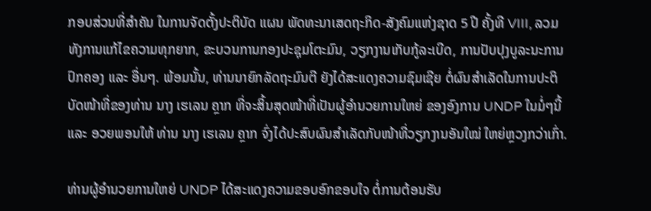ກອບສ່ວນທີ່ສໍາຄັນ ໃນການຈັດຕັ້ງປະຕິບັດ ແຜນ ພັດທະນາເສດຖະກິດ-ສັງຄົມແຫ່ງຊາດ 5 ປີ ຄັ້ງທີ VIII, ລວມທັງການແກ້ໄຂຄວາມທຸກຍາກ, ຂະບວນການກອງປະຊຸມໂຕະມົນ, ວຽກງານເກັບກູ້ລະເບີດ, ການປັບປຸງບູລະນະການປົກຄອງ ແລະ ອື່ນໆ. ພ້ອມນັ້ນ, ທ່ານນາຍົກລັດຖະມົນຕີ ຍັງໄດ້ສະແດງຄວາມຊົມເຊີຍ ຕໍ່ຜົນສຳເລັດໃນການປະຕິບັດໜ້າທີ່ຂອງທ່ານ ນາງ ເຮເລນ ຄຼາກ ທີ່ຈະສິ້ນສຸດໜ້າທີ່ເປັນຜູ້ອໍານວຍການໃຫຍ່ ຂອງອົງການ UNDP ໃນມໍ່ໆນີ້  ແລະ ອວຍພອນໃຫ້ ທ່ານ ນາງ ເຮເລນ ຄຼາກ ຈົ່ງໄດ້ປະສົບຜົນສຳເລັດກັບໜ້າທີ່ວຽກງານອັນໃໝ່ ໃຫຍ່ຫຼວງກວ່າເກົ່າ.

ທ່ານຜູ້ອຳນວຍການໃຫຍ່ UNDP ໄດ້ສະແດງຄວາມຂອບອົກຂອບໃຈ ຕໍ່ການຕ້ອນຮັບ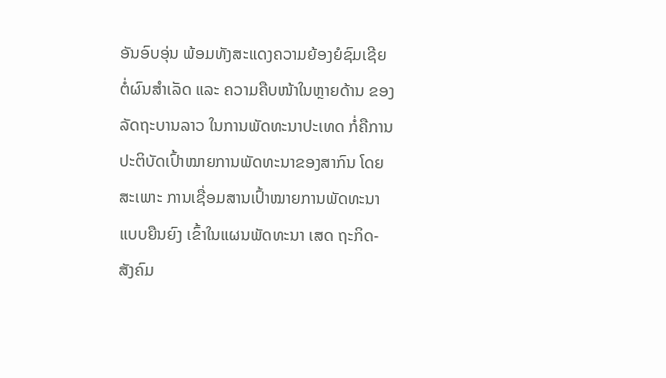ອັນອົບອຸ່ນ ພ້ອມທັງສະແດງຄວາມຍ້ອງຍໍຊົມເຊີຍ ຕໍ່ຜົນສຳເລັດ ແລະ ຄວາມຄືບໜ້າໃນຫຼາຍດ້ານ ຂອງລັດຖະບານລາວ ໃນການພັດທະນາປະເທດ ກໍ່ຄືການປະຕິບັດເປົ້າໝາຍການພັດທະນາຂອງສາກົນ ໂດຍສະເພາະ ການເຊື່ອມສານເປົ້າໝາຍການພັດທະນາແບບຍືນຍົງ ເຂົ້າໃນແຜນພັດທະນາ ເສດ ຖະກິດ-ສັງຄົມ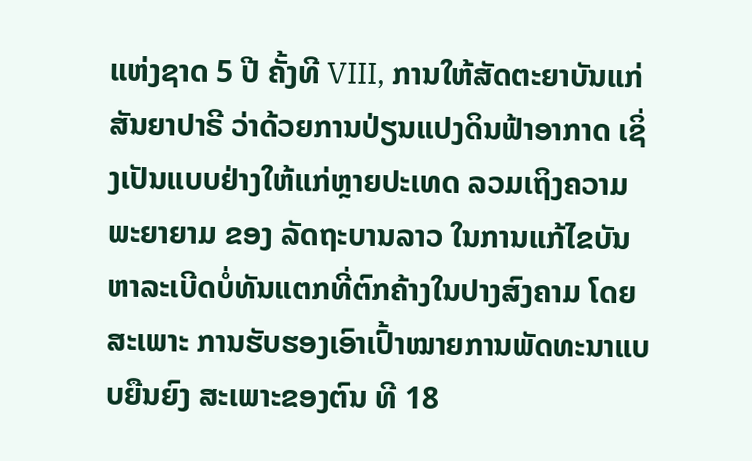ແຫ່ງຊາດ 5 ປີ ຄັ້ງທີ VIII, ການໃຫ້ສັດຕະຍາບັນແກ່ສັນຍາປາຣີ ວ່າດ້ວຍການປ່ຽນແປງດິນຟ້າອາກາດ ເຊິ່ງເປັນແບບຢ່າງໃຫ້ແກ່ຫຼາຍປະເທດ ລວມເຖິງຄວາມພະຍາຍາມ ຂອງ ລັດຖະບານລາວ ໃນການແກ້ໄຂບັນຫາລະເບີດບໍ່ທັນແຕກທີ່ຕົກຄ້າງໃນປາງສົງຄາມ ໂດຍສະເພາະ ການຮັບຮອງເອົາເປົ້າໝາຍການພັດທະນາແບບຍືນຍົງ ສະເພາະຂອງຕົນ ທີ 18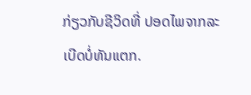ກ່ຽວກັບຊີວິດທີ່ ປອດໄພຈາກລະເບີດບໍ່ທັນແຕກ.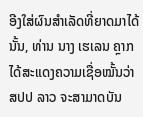ອີງໃສ່ຜົນສຳເລັດທີ່ຍາດມາໄດ້ນັ້ນ, ທ່ານ ນາງ ເຮເລນ ຄຼາກ ໄດ້ສະແດງຄວາມເຊື່ອໝັ້ນວ່າ ສປປ ລາວ ຈະສາມາດບັນ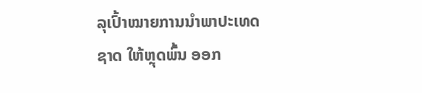ລຸເປົ້າໝາຍການນຳພາປະເທດຊາດ ໃຫ້ຫຼຸດພົ້ນ ອອກ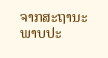ຈາກສະຖານະພາບປະ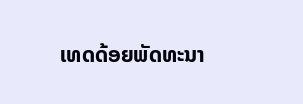ເທດດ້ອຍພັດທະນາ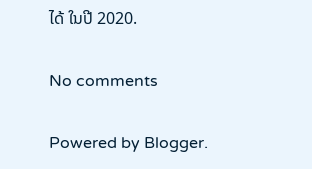ໄດ້ ໃນປີ 2020.

No comments

Powered by Blogger.